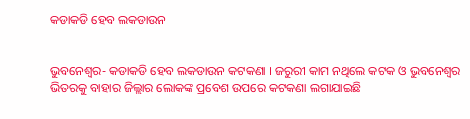କଡାକଡି ହେବ ଲକଡାଉନ


ଭୁବନେଶ୍ୱର- କଡାକଡି ହେବ ଲକଡାଉନ କଟକଣା । ଜରୁରୀ କାମ ନଥିଲେ କଟକ ଓ ଭୁବନେଶ୍ୱର ଭିତରକୁ ବାହାର ଜିଲ୍ଲାର ଲୋକଙ୍କ ପ୍ରବେଶ ଉପରେ କଟକଣା ଲଗାଯାଇଛି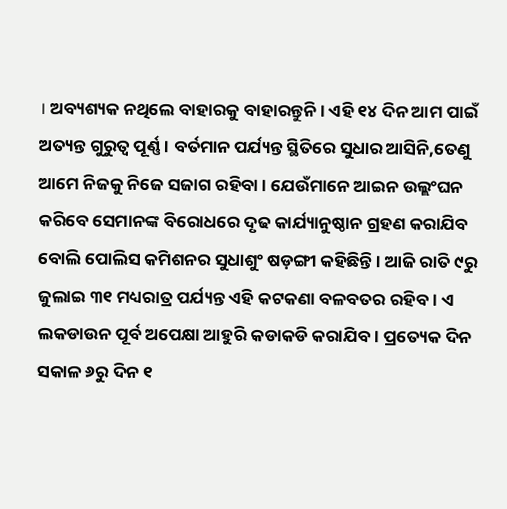। ଅବ୍ୟଶ୍ୟକ ନଥିଲେ ବାହାରକୁ ବାହାରନ୍ତୁନି । ଏହି ୧୪ ଦିନ ଆମ ପାଇଁ ଅତ୍ୟନ୍ତ ଗୁରୁତ୍ୱ ପୂର୍ଣ୍ଣ । ବର୍ତମାନ ପର୍ଯ୍ୟନ୍ତ ସ୍ଥିତିରେ ସୁଧାର ଆସିନି,ତେଣୁ ଆମେ ନିଜକୁ ନିଜେ ସଜାଗ ରହିବା । ଯେଉଁମାନେ ଆଇନ ଉଲ୍ଲଂଘନ କରିବେ ସେମାନଙ୍କ ବିରୋଧରେ ଦୃଢ କାର୍ଯ୍ୟାନୁଷ୍ଠାନ ଗ୍ରହଣ କରାଯିବ ବୋଲି ପୋଲିସ କମିଶନର ସୁଧାଶୁଂ ଷଡ଼ଙ୍ଗୀ କହିଛିନ୍ତି । ଆଜି ରାତି ୯ରୁ ଜୁଲାଇ ୩୧ ମଧ୍ୟରାତ୍ର ପର୍ଯ୍ୟନ୍ତ ଏହି କଟକଣା ବଳବତର ରହିବ । ଏ ଲକଡାଉନ ପୂର୍ବ ଅପେକ୍ଷା ଆହୁରି କଡାକଡି କରାଯିବ । ପ୍ରତ୍ୟେକ ଦିନ ସକାଳ ୬ରୁ ଦିନ ୧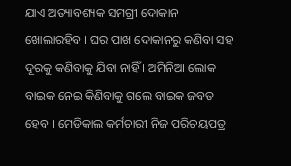ଯାଏ ଅତ୍ୟାବଶ୍ୟକ ସମଗ୍ରୀ ଦୋକାନ ଖୋଲାରହିବ । ଘର ପାଖ ଦୋକାନରୁ କଣିବା ସହ ଦୂରକୁ କଣିବାକୁ ଯିବା ନାହିଁ । ଅମିନିଆ ଲୋକ ବାଇକ ନେଇ କିଣିବାକୁ ଗଲେ ବାଇକ ଜବତ ହେବ । ମେଡିକାଲ କର୍ମଚାରୀ ନିଜ ପରିଚୟପତ୍ର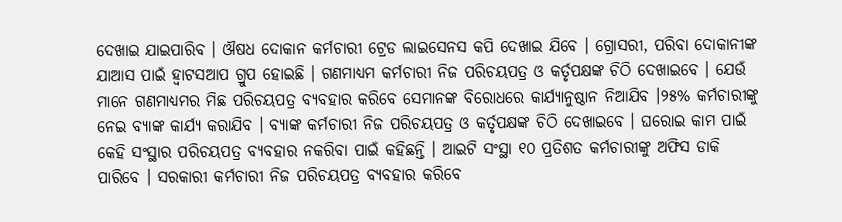ଦେଖାଇ ଯାଇପାରିବ । ଔଷଧ ଦୋକାନ କର୍ମଚାରୀ ଟ୍ରେଡ ଲାଇସେନସ କପି ଦେଖାଇ ଯିବେ । ଗ୍ରୋସରୀ, ପରିବା ଦୋକାନୀଙ୍କ ଯାଆସ ପାଇଁ ହ୍ୱାଟସଆପ ଗ୍ରୁପ ହୋଇଛି । ଗଣମାଧ୍ୟମ କର୍ମଚାରୀ ନିଜ ପରିଚୟପତ୍ର ଓ କର୍ତୃପକ୍ଷଙ୍କ ଚିଠି ଦେଖାଇବେ । ଯେଉଁ ମାନେ ଗଣମାଧ୍ୟମର ମିଛ ପରିଚୟପତ୍ର ବ୍ୟବହାର କରିବେ ସେମାନଙ୍କ ବିରୋଧରେ କାର୍ଯ୍ୟାନୁଷ୍ଠାନ ନିଆଯିବ ।୨୫% କର୍ମଚାରୀଙ୍କୁ ନେଇ ବ୍ୟାଙ୍କ କାର୍ଯ୍ୟ କରାଯିବ । ବ୍ୟାଙ୍କ କର୍ମଚାରୀ ନିଜ ପରିଚୟପତ୍ର ଓ କର୍ତୃପକ୍ଷଙ୍କ ଚିଠି ଦେଖାଇବେ । ଘରୋଇ କାମ ପାଇଁ କେହି ସଂସ୍ଥାର ପରିଚୟପତ୍ର ବ୍ୟବହାର ନକରିବା ପାଇଁ କହିଛନ୍ତି । ଆଇଟି ସଂସ୍ଥା ୧୦ ପ୍ରତିଶତ କର୍ମଚାରୀଙ୍କୁ ଅଫିସ ଡାକି ପାରିବେ । ସରକାରୀ କର୍ମଚାରୀ ନିଜ ପରିଚୟପତ୍ର ବ୍ୟବହାର କରିବେ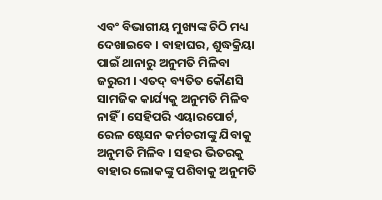ଏବଂ ବିଭାଗୀୟ ମୁଖ୍ୟଙ୍କ ଚିଠି ମଧ୍ୟ ଦେଖାଇବେ । ବାହାଘର, ଶୁଦ୍ଧକ୍ରିୟା ପାଇଁ ଥାନାରୁ ଅନୁମତି ମିଳିବା ଜରୁରୀ । ଏତଦ୍ ବ୍ୟତିତ କୌଣସି ସାମଜିକ କାର୍ଯ୍ୟକୁ ଅନୁମତି ମିଳିବ ନାହିଁ । ସେହିପରି ଏୟାରପୋର୍ଟ, ରେଳ ଷ୍ଟେସନ କର୍ମଚରୀଙ୍କୁ ଯିବାକୁ ଅନୁମତି ମିଳିବ । ସହର ଭିତରକୁ ବାହାର ଲୋକଙ୍କୁ ପଶିବାକୁ ଅନୁମତି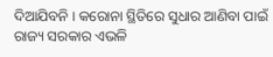ଦିଆଯିବନି । କରୋନା ସ୍ଥିତିରେ ସୁଧାର ଆଣିବା ପାଇଁ ରାଜ୍ୟ ସରକାର ଏଭଳି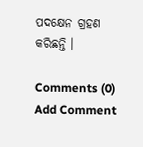ପଦକ୍ଷେନ ଗ୍ରହଣ କରିଛନ୍ତି ।

Comments (0)
Add Comment